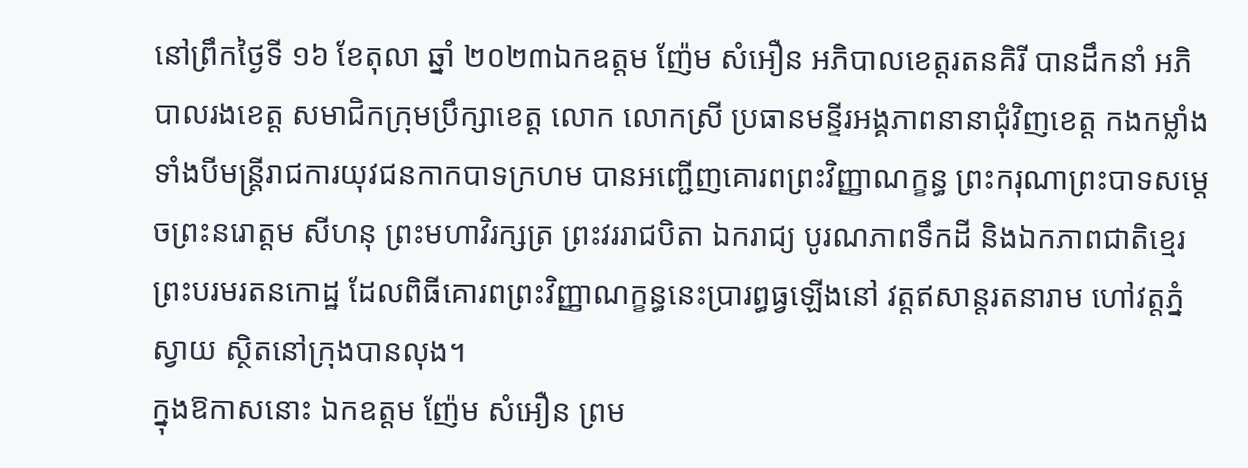នៅព្រឹកថ្ងៃទី ១៦ ខែតុលា ឆ្នាំ ២០២៣ឯកឧត្តម ញ៉ែម សំអឿន អភិបាលខេត្តរតនគិរី បានដឹកនាំ អភិបាលរងខេត្ត សមាជិកក្រុមប្រឹក្សាខេត្ត លោក លោកស្រី ប្រធានមន្ទីរអង្គភាពនានាជុំវិញខេត្ត កងកម្លាំងទាំងបីមន្រ្តីរាជការយុវជនកាកបាទក្រហម បានអញ្ជើញគោរពព្រះវិញ្ញាណក្ខន្ធ ព្រះករុណាព្រះបាទសម្តេចព្រះនរោត្តម សីហនុ ព្រះមហាវិរក្សត្រ ព្រះវររាជបិតា ឯករាជ្យ បូរណភាពទឹកដី និងឯកភាពជាតិខ្មេរ ព្រះបរមរតនកោដ្ឋ ដែលពិធីគោរពព្រះវិញ្ញាណក្ខន្ធនេះប្រារព្ធធ្វឡើងនៅ វត្តឥសាន្តរតនារាម ហៅវត្តភ្នំស្វាយ ស្ថិតនៅក្រុងបានលុង។
ក្នុងឱកាសនោះ ឯកឧត្តម ញ៉ែម សំអឿន ព្រម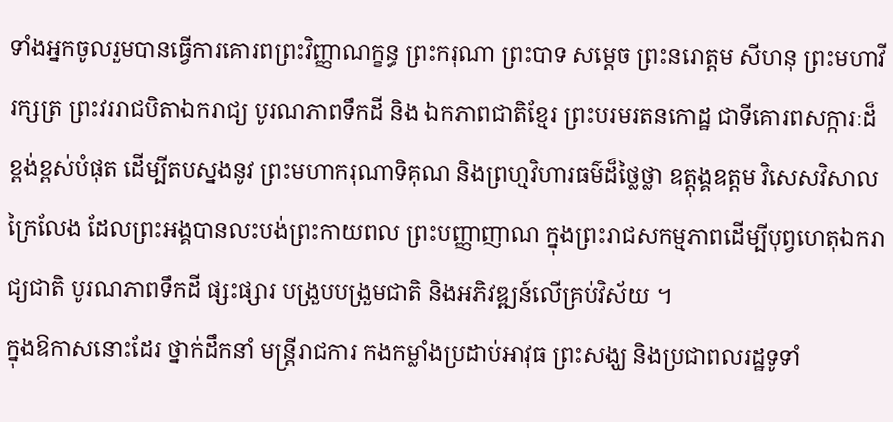ទាំងអ្នកចូលរួមបានធ្វើការគោរពព្រះវិញ្ញាណក្ខន្ធ ព្រះករុណា ព្រះបាទ សម្តេច ព្រះនរោត្តម សីហនុ ព្រះមហាវីរក្សត្រ ព្រះវររាជបិតាឯករាជ្យ បូរណភាពទឹកដី និង ឯកភាពជាតិខ្មែរ ព្រះបរមរតនកោដ្ឋ ជាទីគោរពសក្ការៈដ៏ខ្ពង់ខ្ពស់បំផុត ដើម្បីតបស្នងនូវ ព្រះមហាករុណាទិគុណ និងព្រហ្មវិហារធម៌ដ៏ថ្លៃថ្លា ឧត្តុង្គឧត្តម វិសេសវិសាលក្រៃលែង ដែលព្រះអង្គបានលះបង់ព្រះកាយពល ព្រះបញ្ញាញាណ ក្នុងព្រះរាជសកម្មភាពដើម្បីបុព្វហេតុឯករាជ្យជាតិ បូរណភាពទឹកដី ផ្សះផ្សារ បង្រួបបង្រួមជាតិ និងអភិវឌ្ឍន៍លើគ្រប់វិស័យ ។
ក្នុងឱកាសនោះដែរ ថ្នាក់ដឹកនាំ មន្ត្រីរាជការ កងកម្លាំងប្រដាប់អាវុធ ព្រះសង្ឃ និងប្រជាពលរដ្ឋទូទាំ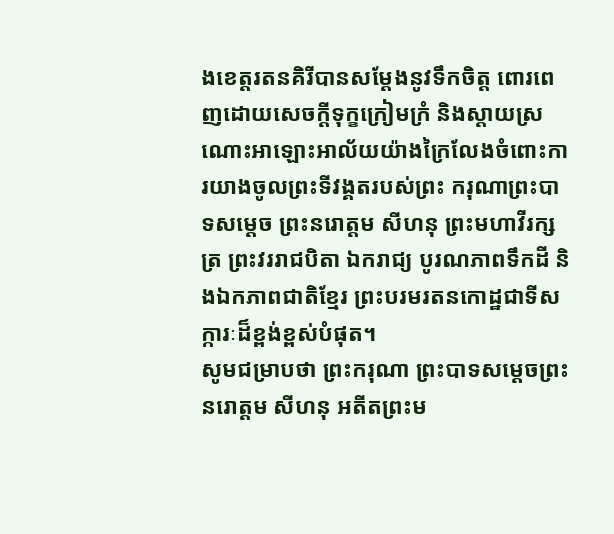ងខេត្តរតនគិរីបានសម្ដែងនូវទឹកចិត្ត ពោរពេញដោយសេចក្តីទុក្ខក្រៀមក្រំ និងស្តាយស្រណោះអាឡោះអាល័យយ៉ាងក្រៃលែងចំពោះការយាងចូលព្រះទីវង្គតរបស់ព្រះ ករុណាព្រះបាទសម្តេច ព្រះនរោត្តម សីហនុ ព្រះមហាវីរក្សត្រ ព្រះវររាជបិតា ឯករាជ្យ បូរណភាពទឹកដី និងឯកភាពជាតិខ្មែរ ព្រះបរមរតនកោដ្ឋជាទីសក្ការៈដ៏ខ្ពង់ខ្ពស់បំផុត។
សូមជម្រាបថា ព្រះករុណា ព្រះបាទសម្ដេចព្រះនរោត្ដម សីហនុ អតីតព្រះម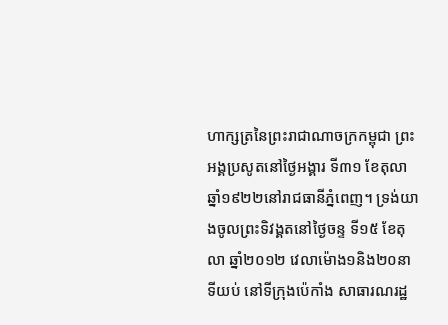ហាក្សត្រនៃព្រះរាជាណាចក្រកម្ពុជា ព្រះអង្គប្រសូតនៅថ្ងៃអង្គារ ទី៣១ ខែតុលា ឆ្នាំ១៩២២នៅរាជធានីភ្នំពេញ។ ទ្រង់យាងចូលព្រះទិវង្គតនៅថ្ងៃចន្ទ ទី១៥ ខែតុលា ឆ្នាំ២០១២ វេលាម៉ោង១និង២០នាទីយប់ នៅទីក្រុងប៉េកាំង សាធារណរដ្ឋ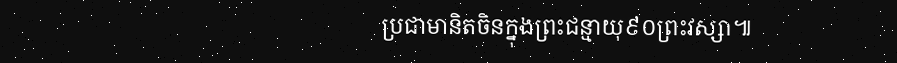ប្រជាមានិតចិនក្នុងព្រះជន្មាយុ៩០ព្រះវស្សា៕